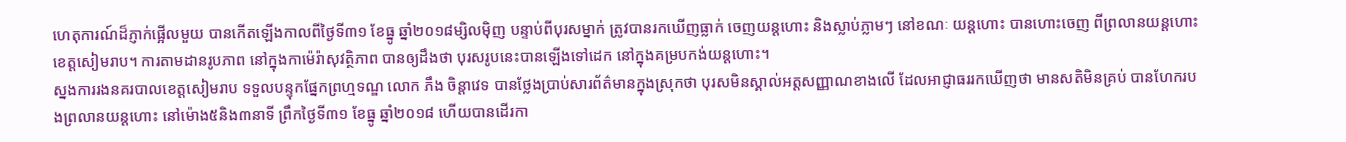ហេតុការណ៍ដ៏ភ្ញាក់ផ្អើលមួយ បានកើតឡើងកាលពីថ្ងៃទី៣១ ខែធ្នូ ឆ្នាំ២០១៨ម្សិលម៉ិញ បន្ទាប់ពីបុរសម្នាក់ ត្រូវបានរកឃើញធ្លាក់ ចេញយន្ដហោះ និងស្លាប់ភ្លាមៗ នៅខណៈ យន្ដហោះ បានហោះចេញ ពីព្រលានយន្ដហោះខេត្តសៀមរាប។ ការតាមដានរូបភាព នៅក្នុងកាម៉េរ៉ាសុវត្ថិភាព បានឲ្យដឹងថា បុរសរូបនេះបានឡើងទៅដេក នៅក្នុងគម្របកង់យន្ដហោះ។
ស្នងការរងនគរបាលខេត្តសៀមរាប ទទួលបន្ទុកផ្នែកព្រហ្មទណ្ឌ លោក ភឹង ចិន្តាវេទ បានថ្លែងប្រាប់សារព័ត៌មានក្នុងស្រុកថា បុរសមិនស្គាល់អត្តសញ្ញាណខាងលើ ដែលអាជ្ញាធររកឃើញថា មានសតិមិនគ្រប់ បានហែករបងព្រលានយន្ដហោះ នៅម៉ោង៥និង៣នាទី ព្រឹកថ្ងៃទី៣១ ខែធ្នូ ឆ្នាំ២០១៨ ហើយបានដើរកា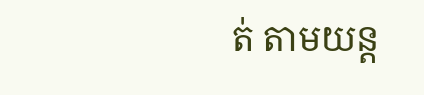ត់ តាមយន្ដ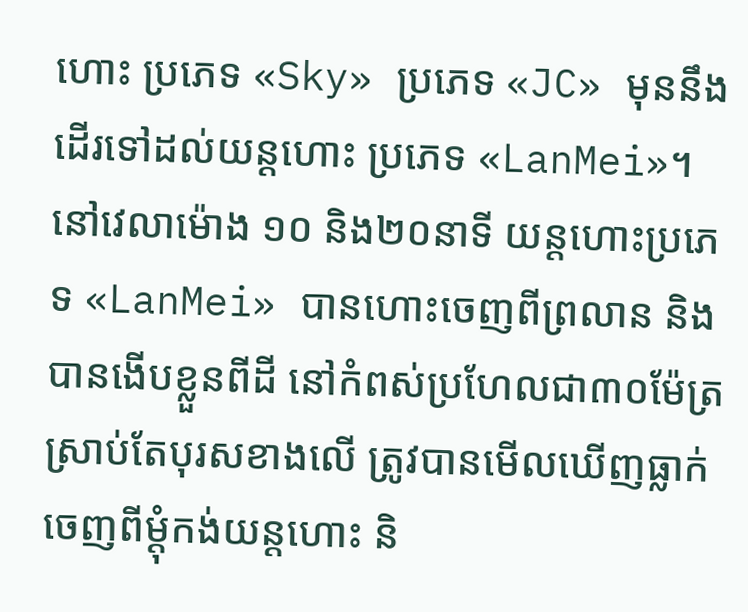ហោះ ប្រភេទ «Sky» ប្រភេទ «JC» មុននឹងដើរទៅដល់យន្ដហោះ ប្រភេទ «LanMei»។
នៅវេលាម៉ោង ១០ និង២០នាទី យន្ដហោះប្រភេទ «LanMei» បានហោះចេញពីព្រលាន និងបានងើបខ្លួនពីដី នៅកំពស់ប្រហែលជា៣០ម៉ែត្រ ស្រាប់តែបុរសខាងលើ ត្រូវបានមើលឃើញធ្លាក់ ចេញពីម្ដុំកង់យន្ដហោះ និ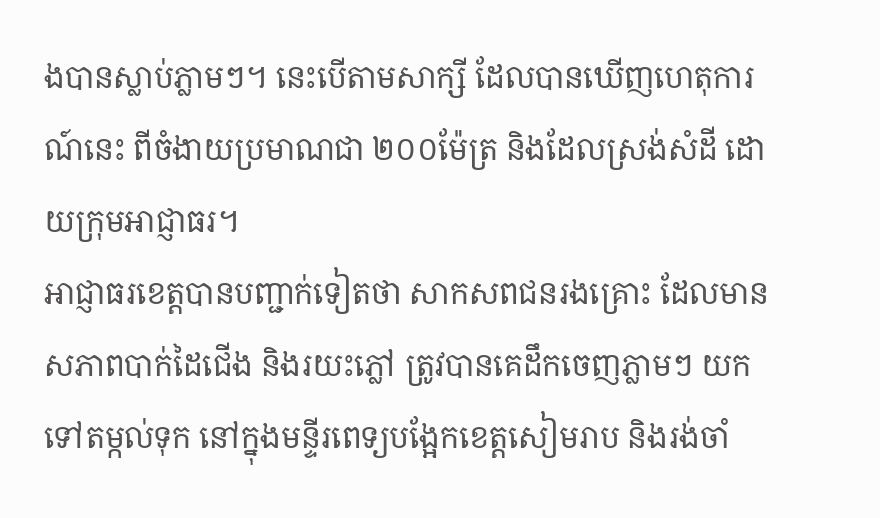ងបានស្លាប់ភ្លាមៗ។ នេះបើតាមសាក្សី ដែលបានឃើញហេតុការណ៍នេះ ពីចំងាយប្រមាណជា ២០០ម៉ែត្រ និងដែលស្រង់សំដី ដោយក្រុមអាជ្ញាធរ។
អាជ្ញាធរខេត្តបានបញ្ជាក់ទៀតថា សាកសពជនរងគ្រោះ ដែលមានសភាពបាក់ដៃជើង និងរយះភ្លៅ ត្រូវបានគេដឹកចេញភ្លាមៗ យកទៅតម្កល់ទុក នៅក្នុងមន្ទីរពេទ្យបង្អែកខេត្តសៀមរាប និងរង់ចាំ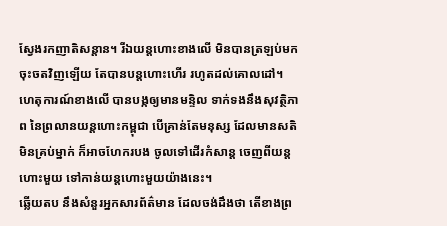ស្វែងរកញាតិសន្ដាន។ រីឯយន្តហោះខាងលើ មិនបានត្រឡប់មកចុះចតវិញឡើយ តែបានបន្តហោះហើរ រហូតដល់គោលដៅ។
ហេតុការណ៍ខាងលើ បានបង្កឲ្យមានមន្ទិល ទាក់ទងនឹងសុវត្ថិភាព នៃព្រលានយន្ដហោះកម្ពុជា បើគ្រាន់តែមនុស្ស ដែលមានសតិមិនគ្រប់ម្នាក់ ក៏អាចហែករបង ចូលទៅដើរកំសាន្ដ ចេញពីយន្ដហោះមួយ ទៅកាន់យន្ដហោះមួយយ៉ាងនេះ។
ឆ្លើយតប នឹងសំនួរអ្នកសារព័ត៌មាន ដែលចង់ដឹងថា តើខាងព្រ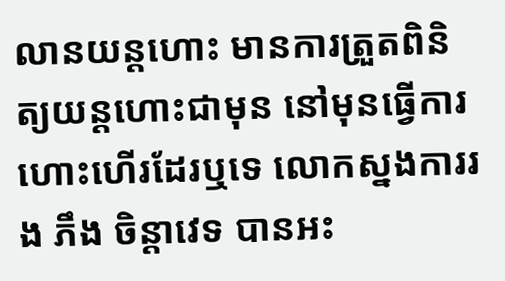លានយន្តហោះ មានការត្រួតពិនិត្យយន្ដហោះជាមុន នៅមុនធ្វើការហោះហើរដែរឬទេ លោកស្នងការរង ភឹង ចិន្តាវេទ បានអះ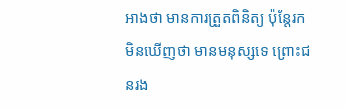អាងថា មានការត្រួតពិនិត្យ ប៉ុន្តែរកមិនឃើញថា មានមនុស្សទេ ព្រោះជនរង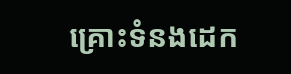គ្រោះទំនងដេក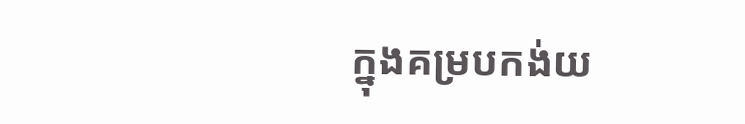ក្នុងគម្របកង់យ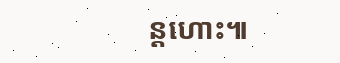ន្តហោះ៕